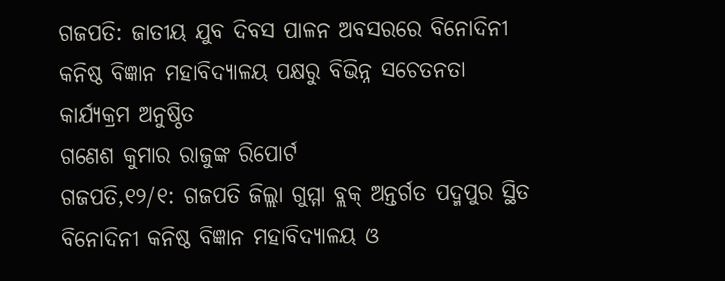ଗଜପତି: ଜାତୀୟ ଯୁବ ଦିବସ ପାଳନ ଅବସରରେ ବିନୋଦିନୀ କନିଷ୍ଠ ବିଜ୍ଞାନ ମହାବିଦ୍ୟାଳୟ ପକ୍ଷରୁ ବିଭିନ୍ନ ସଚେତନତା କାର୍ଯ୍ୟକ୍ରମ ଅନୁଷ୍ଠିତ
ଗଣେଶ କୁମାର ରାଜୁଙ୍କ ରିପୋର୍ଟ
ଗଜପତି,୧୨/୧: ଗଜପତି ଜିଲ୍ଲା ଗୁମ୍ମା ବ୍ଲକ୍ ଅନ୍ତର୍ଗତ ପଦ୍ମପୁର ସ୍ଥିତ ବିନୋଦିନୀ କନିଷ୍ଠ ବିଜ୍ଞାନ ମହାବିଦ୍ୟାଳୟ ଓ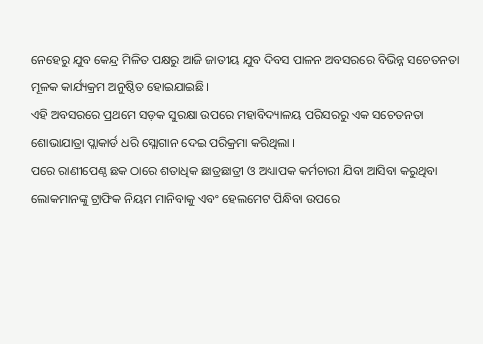ନେହେରୁ ଯୁବ କେନ୍ଦ୍ର ମିଳିତ ପକ୍ଷରୁ ଆଜି ଜାତୀୟ ଯୁବ ଦିବସ ପାଳନ ଅବସରରେ ବିଭିନ୍ନ ସଚେତନତା ମୂଳକ କାର୍ଯ୍ୟକ୍ରମ ଅନୁଷ୍ଠିତ ହୋଇଯାଇଛି।
ଏହି ଅବସରରେ ପ୍ରଥମେ ସଡ଼କ ସୁରକ୍ଷା ଉପରେ ମହାବିଦ୍ୟାଳୟ ପରିସରରୁ ଏକ ସଚେତନତା ଶୋଭାଯାତ୍ରା ପ୍ଲାକାର୍ଡ ଧରି ସ୍ଲୋଗାନ ଦେଇ ପରିକ୍ରମା କରିଥିଲା ।
ପରେ ରାଣୀପେଣ୍ଠ ଛକ ଠାରେ ଶତାଧିକ ଛାତ୍ରଛାତ୍ରୀ ଓ ଅଧ୍ୟାପକ କର୍ମଚାରୀ ଯିବା ଆସିବା କରୁଥିବା ଲୋକମାନଙ୍କୁ ଟ୍ରାଫିକ ନିୟମ ମାନିବାକୁ ଏବଂ ହେଲମେଟ ପିନ୍ଧିବା ଉପରେ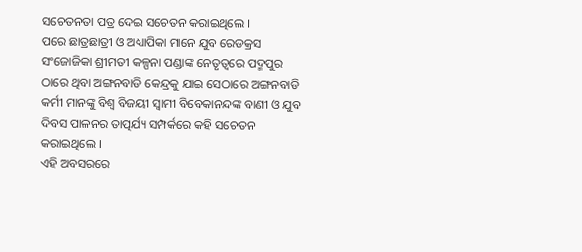ସଚେତନତା ପତ୍ର ଦେଇ ସଚେତନ କରାଇଥିଲେ ।
ପରେ ଛାତ୍ରଛାତ୍ରୀ ଓ ଅଧ୍ୟାପିକା ମାନେ ଯୁବ ରେଡକ୍ରସ ସଂଜୋଜିକା ଶ୍ରୀମତୀ କଳ୍ପନା ପଣ୍ଡାଙ୍କ ନେତୃତ୍ୱରେ ପଦ୍ମପୁର ଠାରେ ଥିବା ଅଙ୍ଗନବାଡି କେନ୍ଦ୍ରକୁ ଯାଇ ସେଠାରେ ଅଙ୍ଗନବାଡି କର୍ମୀ ମାନଙ୍କୁ ବିଶ୍ଵ ବିଜୟୀ ସ୍ଵାମୀ ବିବେକାନନ୍ଦଙ୍କ ବାଣୀ ଓ ଯୁବ ଦିବସ ପାଳନର ତାତ୍ପର୍ଯ୍ୟ ସମ୍ପର୍କରେ କହି ସଚେତନ କରାଇଥିଲେ ।
ଏହି ଅବସରରେ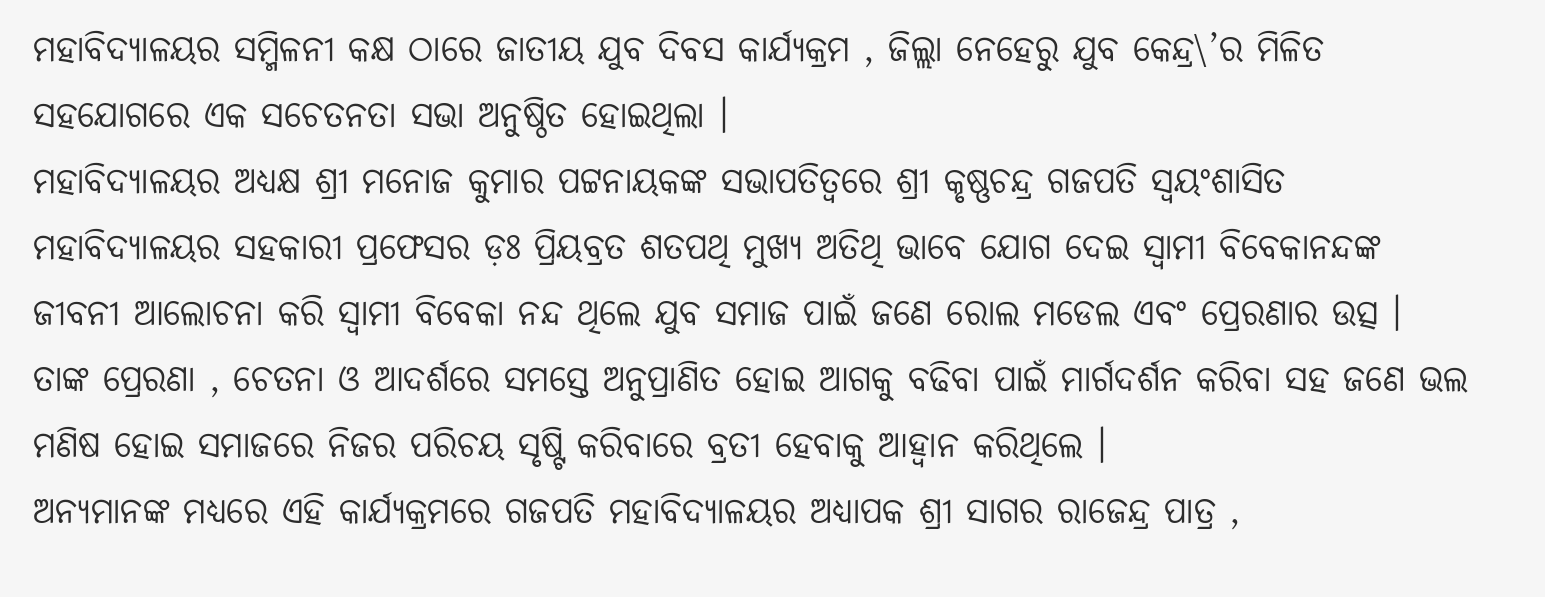ମହାବିଦ୍ୟାଳୟର ସମ୍ମିଳନୀ କକ୍ଷ ଠାରେ ଜାତୀୟ ଯୁବ ଦିବସ କାର୍ଯ୍ୟକ୍ରମ , ଜିଲ୍ଲା ନେହେରୁ ଯୁବ କେନ୍ଦ୍ର\’ର ମିଳିତ ସହଯୋଗରେ ଏକ ସଚେତନତା ସଭା ଅନୁଷ୍ଠିତ ହୋଇଥିଲା ।
ମହାବିଦ୍ୟାଳୟର ଅଧ୍ୟକ୍ଷ ଶ୍ରୀ ମନୋଜ କୁମାର ପଟ୍ଟନାୟକଙ୍କ ସଭାପତିତ୍ବରେ ଶ୍ରୀ କୃଷ୍ଣଚନ୍ଦ୍ର ଗଜପତି ସ୍ଵୟଂଶାସିତ ମହାବିଦ୍ୟାଳୟର ସହକାରୀ ପ୍ରଫେସର ଡ଼ଃ ପ୍ରିୟବ୍ରତ ଶତପଥି ମୁଖ୍ୟ ଅତିଥି ଭାବେ ଯୋଗ ଦେଇ ସ୍ଵାମୀ ବିବେକାନନ୍ଦଙ୍କ ଜୀବନୀ ଆଲୋଚନା କରି ସ୍ଵାମୀ ବିବେକା ନନ୍ଦ ଥିଲେ ଯୁବ ସମାଜ ପାଇଁ ଜଣେ ରୋଲ ମଡେଲ ଏବଂ ପ୍ରେରଣାର ଉତ୍ସ । ତାଙ୍କ ପ୍ରେରଣା , ଚେତନା ଓ ଆଦର୍ଶରେ ସମସ୍ତେ ଅନୁପ୍ରାଣିତ ହୋଇ ଆଗକୁ ବଢିବା ପାଇଁ ମାର୍ଗଦର୍ଶନ କରିବା ସହ ଜଣେ ଭଲ ମଣିଷ ହୋଇ ସମାଜରେ ନିଜର ପରିଚୟ ସୃଷ୍ଟି କରିବାରେ ବ୍ରତୀ ହେବାକୁ ଆହ୍ବାନ କରିଥିଲେ ।
ଅନ୍ୟମାନଙ୍କ ମଧ୍ୟରେ ଏହି କାର୍ଯ୍ୟକ୍ରମରେ ଗଜପତି ମହାବିଦ୍ୟାଳୟର ଅଧ୍ୟାପକ ଶ୍ରୀ ସାଗର ରାଜେନ୍ଦ୍ର ପାତ୍ର ,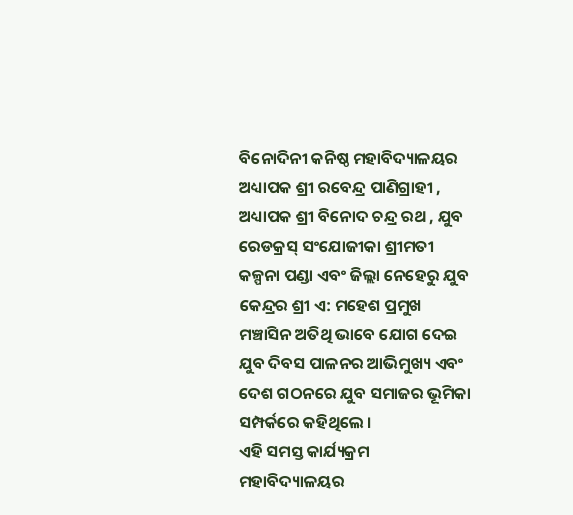ବିନୋଦିନୀ କନିଷ୍ଠ ମହାବିଦ୍ୟାଳୟର ଅଧ୍ୟାପକ ଶ୍ରୀ ରବେନ୍ଦ୍ର ପାଣିଗ୍ରାହୀ , ଅଧ୍ୟାପକ ଶ୍ରୀ ବିନୋଦ ଚନ୍ଦ୍ର ରଥ , ଯୁବ ରେଡକ୍ରସ୍ ସଂଯୋଜୀକା ଶ୍ରୀମତୀ କଳ୍ପନା ପଣ୍ଡା ଏବଂ ଜିଲ୍ଲା ନେହେରୁ ଯୁବ କେନ୍ଦ୍ରର ଶ୍ରୀ ଏ: ମହେଶ ପ୍ରମୁଖ ମଞ୍ଚାସିନ ଅତିଥି ଭାବେ ଯୋଗ ଦେଇ ଯୁବ ଦିବସ ପାଳନର ଆଭିମୁଖ୍ୟ ଏବଂ ଦେଶ ଗଠନରେ ଯୁବ ସମାଜର ଭୂମିକା ସମ୍ପର୍କରେ କହିଥିଲେ ।
ଏହି ସମସ୍ତ କାର୍ଯ୍ୟକ୍ରମ ମହାବିଦ୍ୟାଳୟର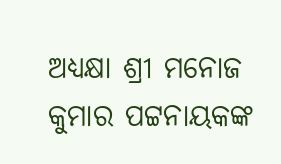ଅଧ୍ୟକ୍ଷା ଶ୍ରୀ ମନୋଜ କୁମାର ପଟ୍ଟନାୟକଙ୍କ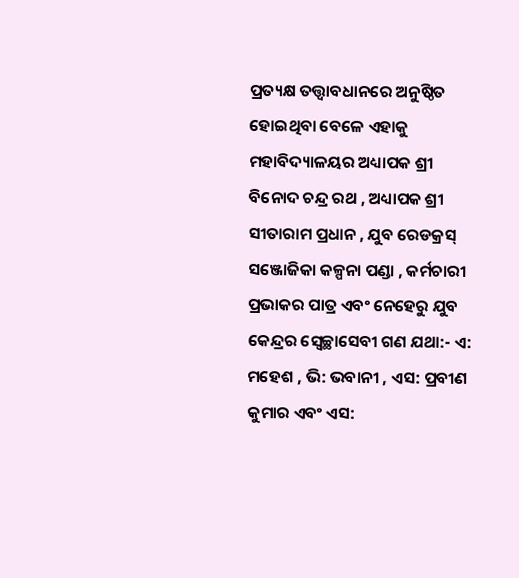ପ୍ରତ୍ୟକ୍ଷ ତତ୍ତ୍ଵାବଧାନରେ ଅନୁଷ୍ଠିତ ହୋଇଥିବା ବେଳେ ଏହାକୁ ମହାବିଦ୍ୟାଳୟର ଅଧ୍ୟାପକ ଶ୍ରୀ ବିନୋଦ ଚନ୍ଦ୍ର ରଥ , ଅଧ୍ୟାପକ ଶ୍ରୀ ସୀତାରାମ ପ୍ରଧାନ , ଯୁବ ରେଡକ୍ରସ୍ ସଞ୍ଜୋଜିକା କଳ୍ପନା ପଣ୍ଡା , କର୍ମଚାରୀ ପ୍ରଭାକର ପାତ୍ର ଏବଂ ନେହେରୁ ଯୁବ କେନ୍ଦ୍ରର ସ୍ୱେଚ୍ଛାସେବୀ ଗଣ ଯଥା:- ଏ: ମହେଶ , ଭି: ଭବାନୀ , ଏସ: ପ୍ରବୀଣ କୁମାର ଏବଂ ଏସ: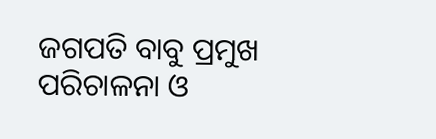ଜଗପତି ବାବୁ ପ୍ରମୁଖ ପରିଚାଳନା ଓ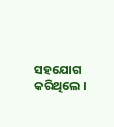ସହଯୋଗ କରିଥିଲେ ।